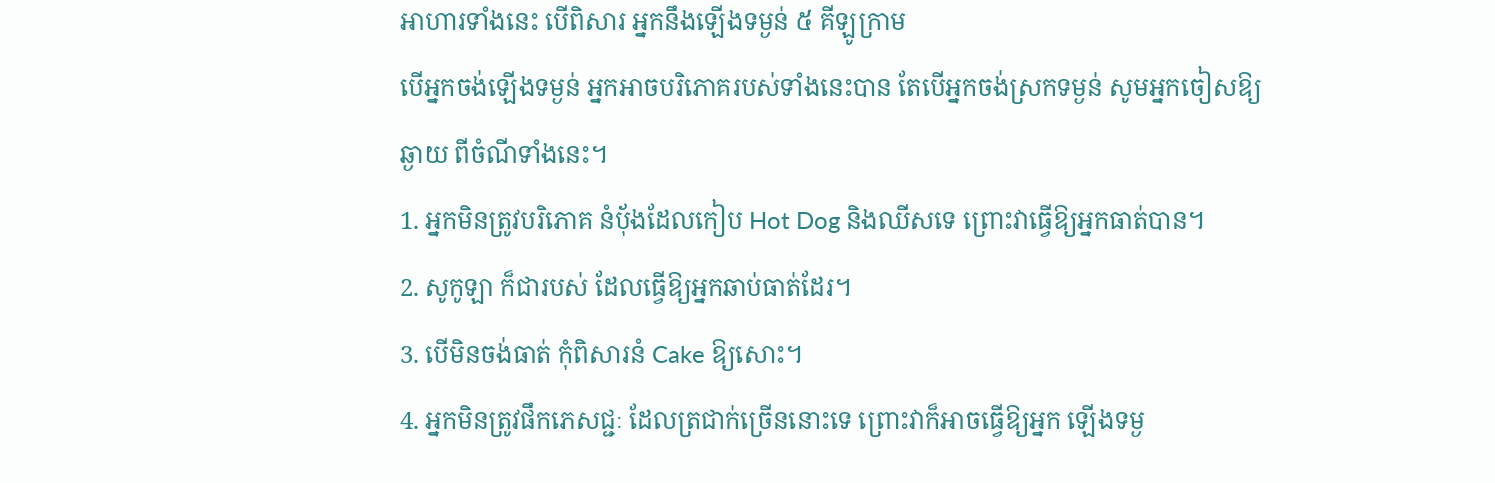អាហារទាំងនេះ បើពិសារ អ្នកនឹងឡើងទម្ងន់ ៥ គីឡូក្រាម
បើអ្នកចង់ឡើងទម្ងន់ អ្នកអាចបរិភោគរបស់ទាំងនេះបាន តែបើអ្នកចង់ស្រកទម្ងន់ សូមអ្នកចៀសឱ្យឆ្ងាយ ពីចំណីទាំងនេះ។
1. អ្នកមិនត្រូវបរិភោគ នំបុ័ងដែលកៀប Hot Dog និងឈីសទេ ព្រោះវាធ្វើឱ្យអ្នកធាត់បាន។
2. សូកូឡា ក៏ជារបស់ ដែលធ្វើឱ្យអ្នកឆាប់ធាត់ដែរ។
3. បើមិនចង់ធាត់ កុំពិសារនំ Cake ឱ្យសោះ។
4. អ្នកមិនត្រូវផឹកភេសជ្ជៈ ដែលត្រជាក់ច្រើននោះទេ ព្រោះវាក៏អាចធ្វើឱ្យអ្នក ឡើងទម្ង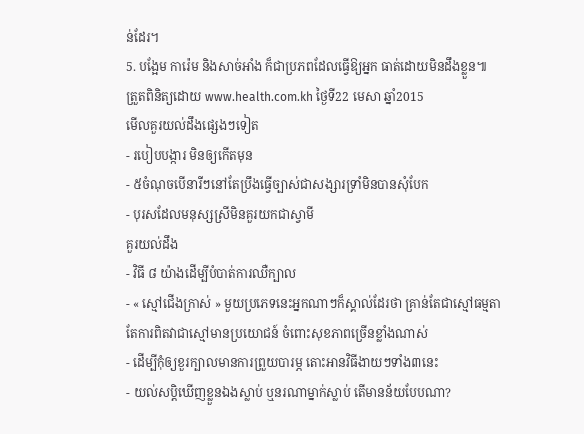ន់ដែរ។
5. បង្អែម ការ៉េម និងសាច់អាំង ក៏ជាប្រភពដែលធ្វើឱ្យអ្នក ធាត់ដោយមិនដឹងខ្លួន៕
ត្រួតពិនិត្យដោយ www.health.com.kh ថ្ងៃទី22 មេសា ឆ្នាំ2015
មើលគួរយល់ដឹងផ្សេងៗទៀត
- របៀបបង្ការ មិនឲ្យកើតមុន
- ៥ចំណុចបើនារីៗនៅតែប្រឹងធ្វើច្បាស់ជាសង្សារទ្រាំមិនបានសុំបែក
- បុរសដែលមនុស្សស្រីមិនគួរយកជាស្វាមី
គួរយល់ដឹង
- វិធី ៨ យ៉ាងដើម្បីបំបាត់ការឈឺក្បាល
- « ស្មៅជើងក្រាស់ » មួយប្រភេទនេះអ្នកណាៗក៏ស្គាល់ដែរថា គ្រាន់តែជាស្មៅធម្មតា តែការពិតវាជាស្មៅមានប្រយោជន៍ ចំពោះសុខភាពច្រើនខ្លាំងណាស់
- ដើម្បីកុំឲ្យខួរក្បាលមានការព្រួយបារម្ភ តោះអានវិធីងាយៗទាំង៣នេះ
- យល់សប្តិឃើញខ្លួនឯងស្លាប់ ឬនរណាម្នាក់ស្លាប់ តើមានន័យបែបណា?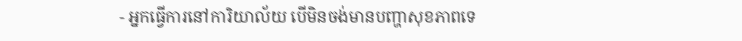- អ្នកធ្វើការនៅការិយាល័យ បើមិនចង់មានបញ្ហាសុខភាពទេ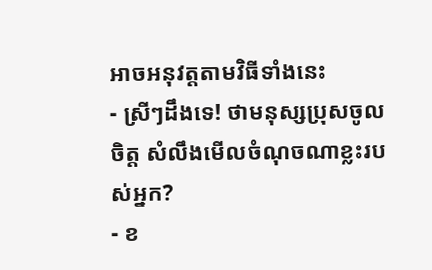អាចអនុវត្តតាមវិធីទាំងនេះ
- ស្រីៗដឹងទេ! ថាមនុស្សប្រុសចូលចិត្ត សំលឹងមើលចំណុចណាខ្លះរបស់អ្នក?
- ខ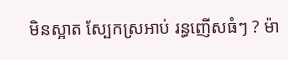មិនស្អាត ស្បែកស្រអាប់ រន្ធញើសធំៗ ? ម៉ា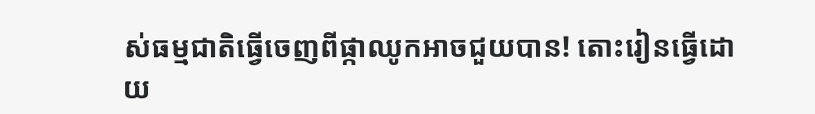ស់ធម្មជាតិធ្វើចេញពីផ្កាឈូកអាចជួយបាន! តោះរៀនធ្វើដោយ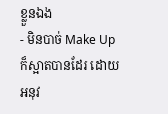ខ្លួនឯង
- មិនបាច់ Make Up ក៏ស្អាតបានដែរ ដោយអនុវ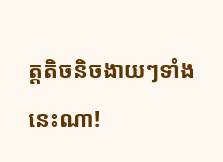ត្តតិចនិចងាយៗទាំងនេះណា!